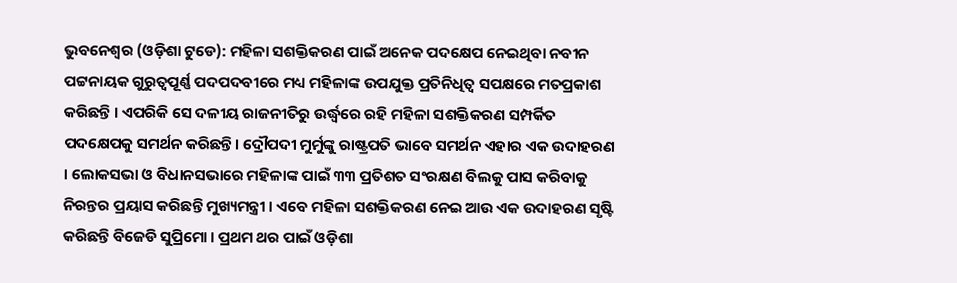ଭୁବନେଶ୍ୱର (ଓଡ଼ିଶା ଟୁଡେ): ମହିଳା ସଶକ୍ତିକରଣ ପାଇଁ ଅନେକ ପଦକ୍ଷେପ ନେଇଥିବା ନବୀନ ପଟ୍ଟନାୟକ ଗୁରୁତ୍ୱପୂର୍ଣ୍ଣ ପଦପଦବୀରେ ମଧ୍ୟ ମହିଳାଙ୍କ ଉପଯୁକ୍ତ ପ୍ରତିନିଧିତ୍ୱ ସପକ୍ଷରେ ମତପ୍ରକାଶ କରିଛନ୍ତି । ଏପରିକି ସେ ଦଳୀୟ ରାଜନୀତିରୁ ଉର୍ଦ୍ଧ୍ଵରେ ରହି ମହିଳା ସଶକ୍ତିକରଣ ସମ୍ପର୍କିତ ପଦକ୍ଷେପକୁ ସମର୍ଥନ କରିଛନ୍ତି। ଦ୍ରୌପଦୀ ମୁର୍ମୁଙ୍କୁ ରାଷ୍ଟ୍ରପତି ଭାବେ ସମର୍ଥନ ଏହାର ଏକ ଉଦାହରଣ । ଲୋକସଭା ଓ ବିଧାନସଭାରେ ମହିଳାଙ୍କ ପାଇଁ ୩୩ ପ୍ରତିଶତ ସଂରକ୍ଷଣ ବିଲକୁ ପାସ କରିବାକୁ ନିରନ୍ତର ପ୍ରୟାସ କରିଛନ୍ତି ମୁଖ୍ୟମନ୍ତ୍ରୀ । ଏବେ ମହିଳା ସଶକ୍ତିକରଣ ନେଇ ଆଉ ଏକ ଉଦାହରଣ ସୃଷ୍ଟି କରିଛନ୍ତି ବିଜେଡି ସୁପ୍ରିମୋ । ପ୍ରଥମ ଥର ପାଇଁ ଓଡ଼ିଶା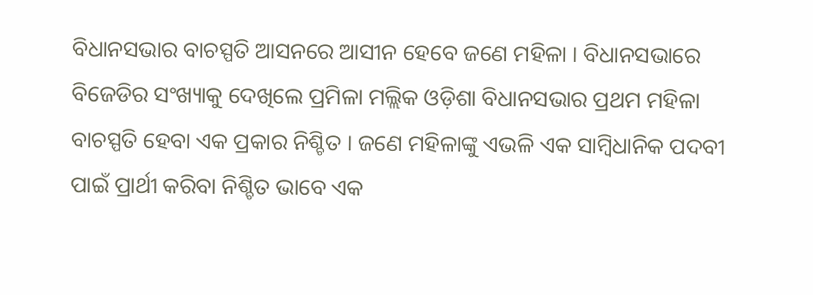ବିଧାନସଭାର ବାଚସ୍ପତି ଆସନରେ ଆସୀନ ହେବେ ଜଣେ ମହିଳା । ବିଧାନସଭାରେ ବିଜେଡିର ସଂଖ୍ୟାକୁ ଦେଖିଲେ ପ୍ରମିଳା ମଲ୍ଲିକ ଓଡ଼ିଶା ବିଧାନସଭାର ପ୍ରଥମ ମହିଳା ବାଚସ୍ପତି ହେବା ଏକ ପ୍ରକାର ନିଶ୍ଚିତ । ଜଣେ ମହିଳାଙ୍କୁ ଏଭଳି ଏକ ସାମ୍ବିଧାନିକ ପଦବୀ ପାଇଁ ପ୍ରାର୍ଥୀ କରିବା ନିଶ୍ଚିତ ଭାବେ ଏକ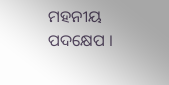ମହନୀୟ ପଦକ୍ଷେପ ।